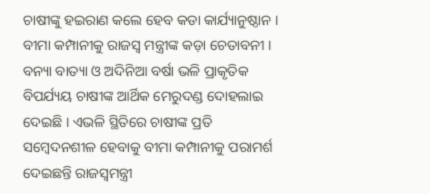ଚାଷୀଙ୍କୁ ହଇରାଣ କଲେ ହେବ କଡା କାର୍ଯ୍ୟାନୁଷ୍ଠାନ । ବୀମା କମ୍ପାନୀକୁ ରାଜସ୍ଵ ମନ୍ତ୍ରୀଙ୍କ କଡ଼ା ଚେତାବନୀ ।
ବନ୍ୟା ବାତ୍ୟା ଓ ଅଦିନିଆ ବର୍ଷା ଭଳି ପ୍ରାକୃତିକ ବିପର୍ଯ୍ୟୟ ଚାଷୀଙ୍କ ଆର୍ଥିକ ମେରୁଦଣ୍ଡ ଦୋହଲାଇ ଦେଇଛି । ଏଭଳି ସ୍ଥିତିରେ ଚାଷୀଙ୍କ ପ୍ରତି ସମ୍ବେଦନଶୀଳ ହେବାକୁ ବୀମା କମ୍ପାନୀକୁ ପରାମର୍ଶ ଦେଇଛନ୍ତି ରାଜସ୍ଵମନ୍ତ୍ରୀ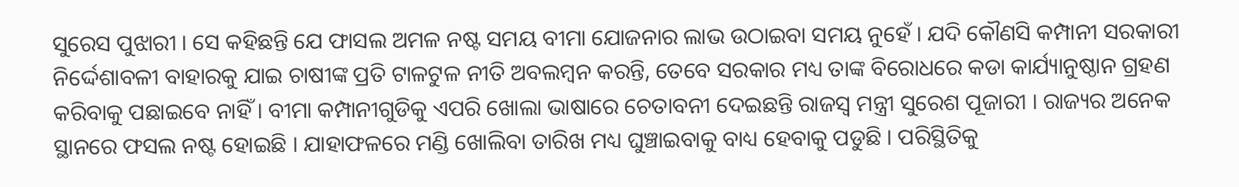ସୁରେସ ପୁଝାରୀ । ସେ କହିଛନ୍ତି ଯେ ଫାସଲ ଅମଳ ନଷ୍ଟ ସମୟ ବୀମା ଯୋଜନାର ଲାଭ ଉଠାଇବା ସମୟ ନୁହେଁ । ଯଦି କୌଣସି କମ୍ପାନୀ ସରକାରୀ ନିର୍ଦ୍ଦେଶାବଳୀ ବାହାରକୁ ଯାଇ ଚାଷୀଙ୍କ ପ୍ରତି ଟାଳଟୁଳ ନୀତି ଅବଲମ୍ବନ କରନ୍ତି, ତେବେ ସରକାର ମଧ୍ୟ ତାଙ୍କ ବିରୋଧରେ କଡା କାର୍ଯ୍ୟାନୁଷ୍ଠାନ ଗ୍ରହଣ କରିବାକୁ ପଛାଇବେ ନାହିଁ । ବୀମା କମ୍ପାନୀଗୁଡିକୁ ଏପରି ଖୋଲା ଭାଷାରେ ଚେତାବନୀ ଦେଇଛନ୍ତି ରାଜସ୍ବ ମନ୍ତ୍ରୀ ସୁରେଶ ପୂଜାରୀ । ରାଜ୍ୟର ଅନେକ ସ୍ଥାନରେ ଫସଲ ନଷ୍ଟ ହୋଇଛି । ଯାହାଫଳରେ ମଣ୍ଡି ଖୋଲିବା ତାରିଖ ମଧ୍ୟ ଘୁଞ୍ଚାଇବାକୁ ବାଧ୍ୟ ହେବାକୁ ପଡୁଛି । ପରିସ୍ଥିତିକୁ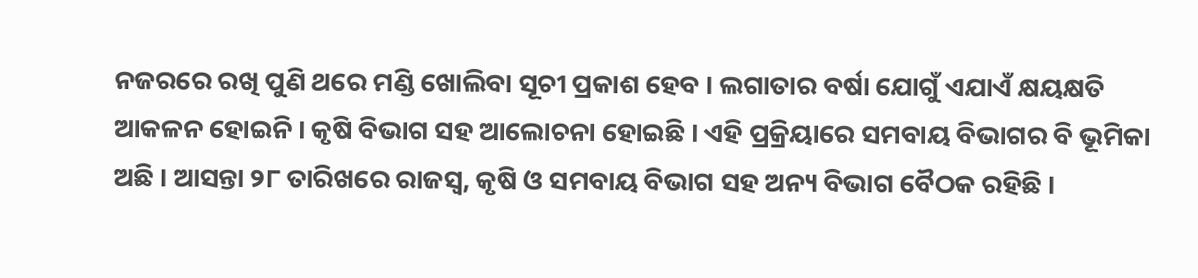ନଜରରେ ରଖି ପୁଣି ଥରେ ମଣ୍ଡି ଖୋଲିବା ସୂଚୀ ପ୍ରକାଶ ହେବ । ଲଗାତାର ବର୍ଷା ଯୋଗୁଁ ଏଯାଏଁ କ୍ଷୟକ୍ଷତି ଆକଳନ ହୋଇନି । କୃଷି ବିଭାଗ ସହ ଆଲୋଚନା ହୋଇଛି । ଏହି ପ୍ରକ୍ରିୟାରେ ସମବାୟ ବିଭାଗର ବି ଭୂମିକା ଅଛି । ଆସନ୍ତା ୨୮ ତାରିଖରେ ରାଜସ୍ୱ, କୃଷି ଓ ସମବାୟ ବିଭାଗ ସହ ଅନ୍ୟ ବିଭାଗ ବୈଠକ ରହିଛି ।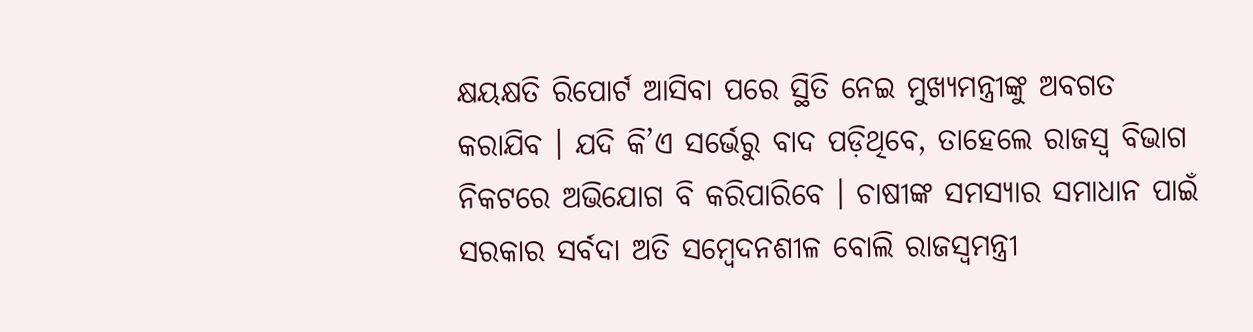କ୍ଷୟକ୍ଷତି ରିପୋର୍ଟ ଆସିବା ପରେ ସ୍ଥିତି ନେଇ ମୁଖ୍ୟମନ୍ତ୍ରୀଙ୍କୁ ଅବଗତ କରାଯିବ । ଯଦି କି’ଏ ସର୍ଭେରୁ ବାଦ ପଡ଼ିଥିବେ, ତାହେଲେ ରାଜସ୍ବ ବିଭାଗ ନିକଟରେ ଅଭିଯୋଗ ବି କରିପାରିବେ । ଚାଷୀଙ୍କ ସମସ୍ୟାର ସମାଧାନ ପାଇଁ ସରକାର ସର୍ବଦା ଅତି ସମ୍ବେଦନଶୀଳ ବୋଲି ରାଜସ୍ବମନ୍ତ୍ରୀ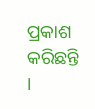ପ୍ରକାଶ କରିଛନ୍ତି ।